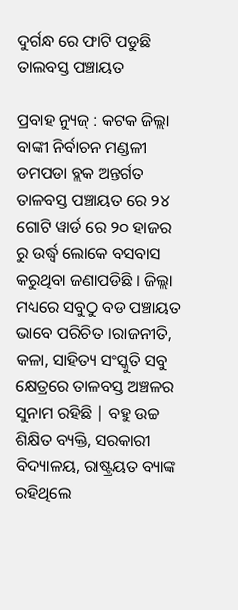ଦୁର୍ଗନ୍ଧ ରେ ଫାଟି ପଡୁଛି ତାଲବସ୍ତ ପଞ୍ଚାୟତ

ପ୍ରବାହ ନ୍ୟୁଜ୍ : କଟକ ଜିଲ୍ଲା ବାଙ୍କୀ ନିର୍ବାଚନ ମଣ୍ଡଳୀ ଡମପଡା ବ୍ଲକ ଅନ୍ତର୍ଗତ ତାଳବସ୍ତ ପଞ୍ଚାୟତ ରେ ୨୪ ଗୋଟି ୱାର୍ଡ ରେ ୨୦ ହାଜର ରୁ ଉର୍ଦ୍ଧ୍ବ ଲୋକେ ବସବାସ କରୁଥିବା ଜଣାପଡିଛି । ଜିଲ୍ଲା ମଧ୍ୟରେ ସବୁଠୁ ବଡ ପଞ୍ଚାୟତ ଭାବେ ପରିଚିତ ।ରାଜନୀତି, କଳା, ସାହିତ୍ୟ ସଂସ୍କୁତି ସବୁ କ୍ଷେତ୍ରରେ ତାଳବସ୍ତ ଅଞ୍ଚଳର ସୁନାମ ରହିଛି | ବହୁ ଉଚ୍ଚ ଶିକ୍ଷିତ ବ୍ୟକ୍ତି, ସରକାରୀ ବିଦ୍ୟାଳୟ, ରାଷ୍ଟ୍ରୟତ ବ୍ୟାଙ୍କ ରହିଥିଲେ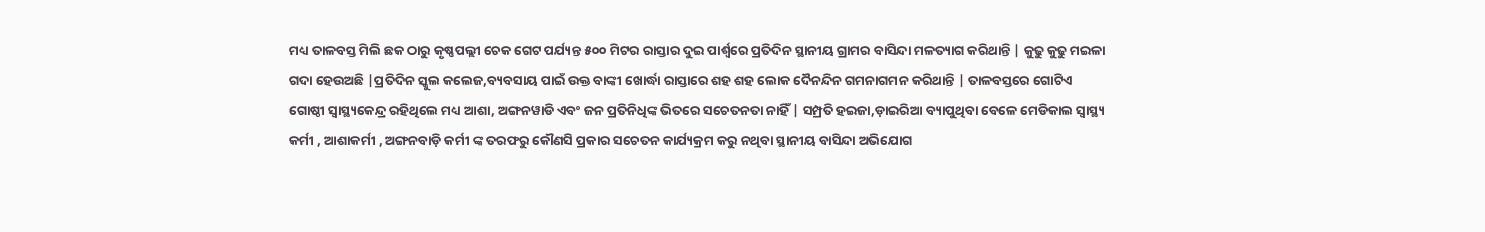ମଧ୍ୟ ତାଳବସ୍ତ ମିଲି ଛକ ଠାରୁ କୃଷ୍ଣପଲ୍ଲୀ ଚେକ ଗେଟ ପର୍ଯ୍ୟନ୍ତ ୫୦୦ ମିଟର ରାସ୍ତାର ଦୁଇ ପାର୍ଶ୍ୱରେ ପ୍ରତିଦିନ ସ୍ଥାନୀୟ ଗ୍ରାମର ବାସିନ୍ଦା ମଳତ୍ୟାଗ କରିଥାନ୍ତି | କୁଢୁ କୁଢୁ ମଇଳା ଗଦା ହେଉଅଛି |ପ୍ରତିଦିନ ସ୍କୁଲ କଲେଜ,ବ୍ୟବସାୟ ପାଇଁ ଉକ୍ତ ବାଙ୍କୀ ଖୋର୍ଦ୍ଧା ରାସ୍ତାରେ ଶହ ଶହ ଲୋକ ଦୈନନ୍ଦିନ ଗମନାଗମନ କରିଥାନ୍ତି | ତାଳବସ୍ତରେ ଗୋଟିଏ ଗୋଷ୍ଠୀ ସ୍ୱାସ୍ଥ୍ୟକେନ୍ଦ୍ର ରହିଥିଲେ ମଧ୍ୟ ଆଶା, ଅଙ୍ଗନୱାଡି ଏବଂ ଜନ ପ୍ରତିନିଧିଙ୍କ ଭିତରେ ସଚେତନତା ନାହିଁ | ସମ୍ପ୍ରତି ହଇଜା,ଡ଼ାଇରିଆ ବ୍ୟାପୁଥିବା ବେଳେ ମେଡିକାଲ ସ୍ବାସ୍ଥ୍ୟ କର୍ମୀ , ଆଶାକର୍ମୀ , ଅଙ୍ଗନବାଡ଼ି କର୍ମୀ ଙ୍କ ତରଫରୁ କୌଣସି ପ୍ରକାର ସଚେତନ କାର୍ଯ୍ୟକ୍ରମ କରୁ ନଥିବା ସ୍ଥାନୀୟ ବାସିନ୍ଦା ଅଭିଯୋଗ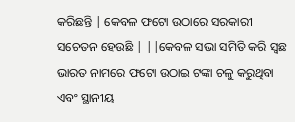କରିଛନ୍ତି | କେବଳ ଫଟୋ ଉଠାରେ ସରକାରୀ ସଚେତନ ହେଉଛି | ||କେବଳ ସଭା ସମିତି କରି ସ୍ଵଛ ଭାରତ ନାମରେ ଫଟୋ ଉଠାଇ ଟଙ୍କା ଚଳୁ କରୁଥିବା ଏବଂ ସ୍ଥାନୀୟ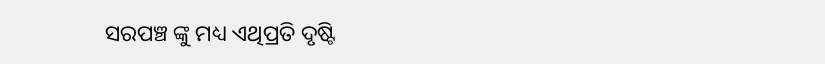ସରପଞ୍ଚ ଙ୍କୁ ମଧ୍ୟ ଏଥିପ୍ରତି ଦୃଷ୍ଟି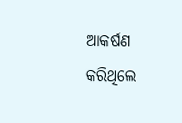ଆକର୍ଷଣ କରିଥିଲେ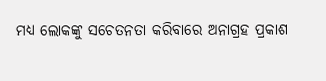ମଧ୍ୟ ଲୋକଙ୍କୁ ସଚେତନତା କରିବାରେ ଅନାଗ୍ରହ ପ୍ରକାଶ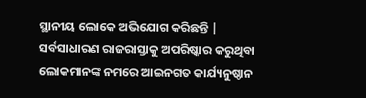ସ୍ଥାନୀୟ ଲୋକେ ଅଭିଯୋଗ କରିଛନ୍ତି | ସର୍ବସାଧାରଣ ରାଜରାସ୍ତାକୁ ଅପରିଷ୍କାର କରୁଥିବା ଲୋକମାନଙ୍କ ନମରେ ଆଇନଗତ କାର୍ଯ୍ୟନୁଷ୍ଠାନ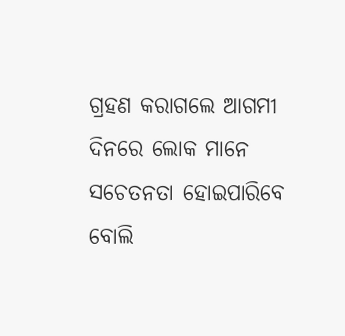ଗ୍ରହଣ କରାଗଲେ ଆଗମୀ ଦିନରେ ଲୋକ ମାନେ ସଚେତନତା ହୋଇପାରିବେ ବୋଲି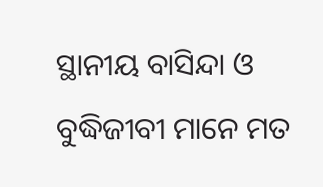ସ୍ଥାନୀୟ ବାସିନ୍ଦା ଓ ବୁଦ୍ଧିଜୀବୀ ମାନେ ମତ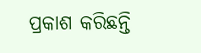ପ୍ରକାଶ କରିଛନ୍ତି